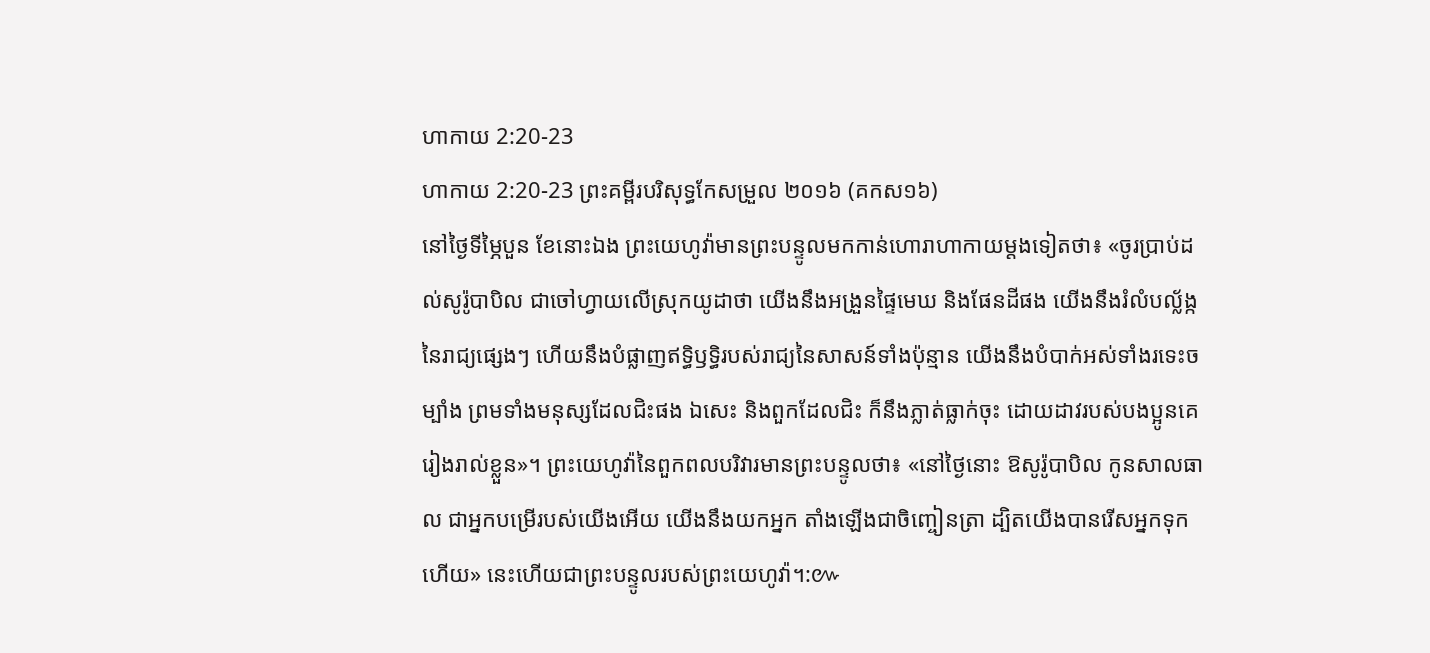ហាកាយ 2:20-23
ហាកាយ 2:20-23 ព្រះគម្ពីរបរិសុទ្ធកែសម្រួល ២០១៦ (គកស១៦)
នៅថ្ងៃទីម្ភៃបួន ខែនោះឯង ព្រះយេហូវ៉ាមានព្រះបន្ទូលមកកាន់ហោរាហាកាយម្តងទៀតថា៖ «ចូរប្រាប់ដល់សូរ៉ូបាបិល ជាចៅហ្វាយលើស្រុកយូដាថា យើងនឹងអង្រួនផ្ទៃមេឃ និងផែនដីផង យើងនឹងរំលំបល្ល័ង្កនៃរាជ្យផ្សេងៗ ហើយនឹងបំផ្លាញឥទ្ធិឫទ្ធិរបស់រាជ្យនៃសាសន៍ទាំងប៉ុន្មាន យើងនឹងបំបាក់អស់ទាំងរទេះចម្បាំង ព្រមទាំងមនុស្សដែលជិះផង ឯសេះ និងពួកដែលជិះ ក៏នឹងភ្លាត់ធ្លាក់ចុះ ដោយដាវរបស់បងប្អូនគេរៀងរាល់ខ្លួន»។ ព្រះយេហូវ៉ានៃពួកពលបរិវារមានព្រះបន្ទូលថា៖ «នៅថ្ងៃនោះ ឱសូរ៉ូបាបិល កូនសាលធាល ជាអ្នកបម្រើរបស់យើងអើយ យើងនឹងយកអ្នក តាំងឡើងជាចិញ្ចៀនត្រា ដ្បិតយើងបានរើសអ្នកទុកហើយ» នេះហើយជាព្រះបន្ទូលរបស់ព្រះយេហូវ៉ា។:៚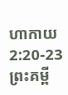ហាកាយ 2:20-23 ព្រះគម្ពី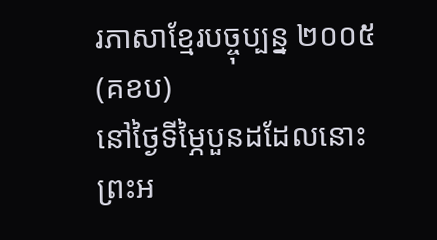រភាសាខ្មែរបច្ចុប្បន្ន ២០០៥ (គខប)
នៅថ្ងៃទីម្ភៃបួនដដែលនោះ ព្រះអ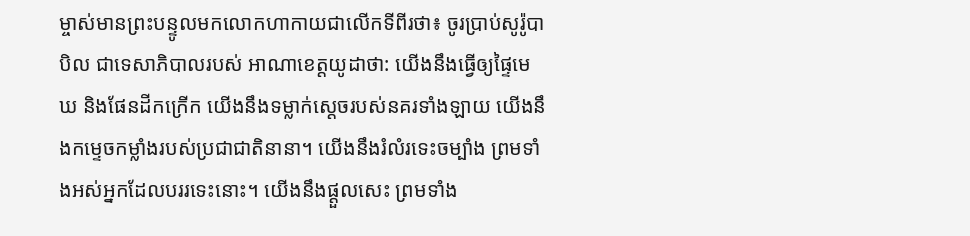ម្ចាស់មានព្រះបន្ទូលមកលោកហាកាយជាលើកទីពីរថា៖ ចូរប្រាប់សូរ៉ូបាបិល ជាទេសាភិបាលរបស់ អាណាខេត្តយូដាថា: យើងនឹងធ្វើឲ្យផ្ទៃមេឃ និងផែនដីកក្រើក យើងនឹងទម្លាក់ស្ដេចរបស់នគរទាំងឡាយ យើងនឹងកម្ទេចកម្លាំងរបស់ប្រជាជាតិនានា។ យើងនឹងរំលំរទេះចម្បាំង ព្រមទាំងអស់អ្នកដែលបររទេះនោះ។ យើងនឹងផ្ដួលសេះ ព្រមទាំង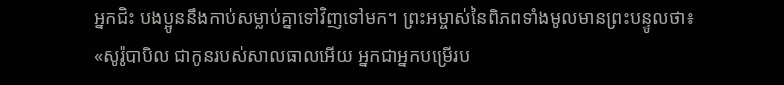អ្នកជិះ បងប្អូននឹងកាប់សម្លាប់គ្នាទៅវិញទៅមក។ ព្រះអម្ចាស់នៃពិភពទាំងមូលមានព្រះបន្ទូលថា៖ «សូរ៉ូបាបិល ជាកូនរបស់សាលធាលអើយ អ្នកជាអ្នកបម្រើរប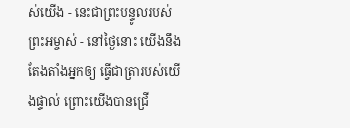ស់យើង - នេះជាព្រះបន្ទូលរបស់ព្រះអម្ចាស់ - នៅថ្ងៃនោះ យើងនឹងតែងតាំងអ្នកឲ្យ ធ្វើជាត្រារបស់យើងផ្ទាល់ ព្រោះយើងបានជ្រើ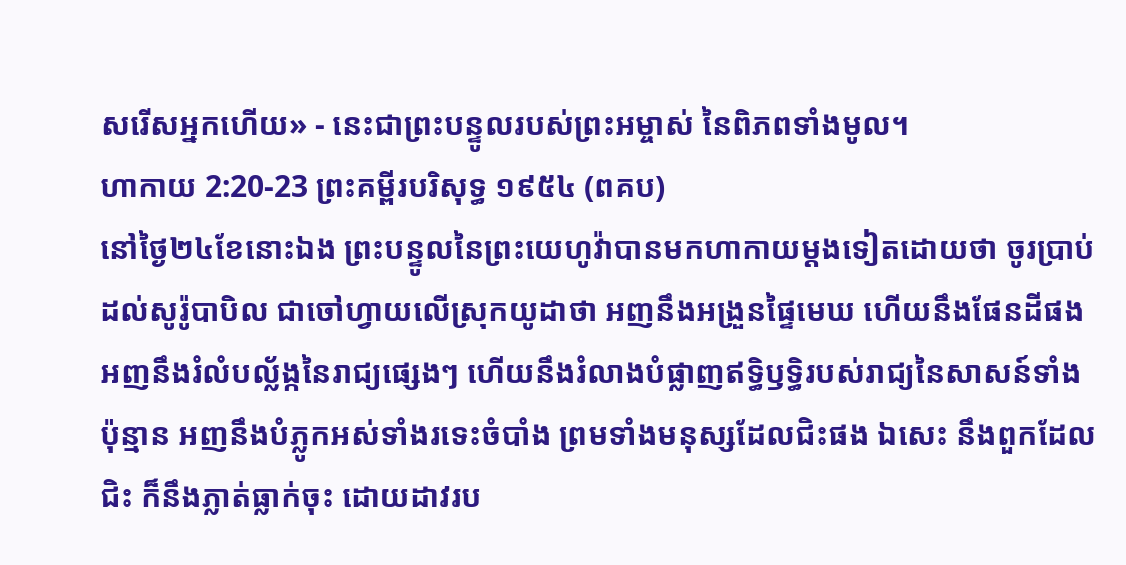សរើសអ្នកហើយ» - នេះជាព្រះបន្ទូលរបស់ព្រះអម្ចាស់ នៃពិភពទាំងមូល។
ហាកាយ 2:20-23 ព្រះគម្ពីរបរិសុទ្ធ ១៩៥៤ (ពគប)
នៅថ្ងៃ២៤ខែនោះឯង ព្រះបន្ទូលនៃព្រះយេហូវ៉ាបានមកហាកាយម្តងទៀតដោយថា ចូរប្រាប់ដល់សូរ៉ូបាបិល ជាចៅហ្វាយលើស្រុកយូដាថា អញនឹងអង្រួនផ្ទៃមេឃ ហើយនឹងផែនដីផង អញនឹងរំលំបល្ល័ង្កនៃរាជ្យផ្សេងៗ ហើយនឹងរំលាងបំផ្លាញឥទ្ធិឫទ្ធិរបស់រាជ្យនៃសាសន៍ទាំងប៉ុន្មាន អញនឹងបំភ្លូកអស់ទាំងរទេះចំបាំង ព្រមទាំងមនុស្សដែលជិះផង ឯសេះ នឹងពួកដែលជិះ ក៏នឹងភ្លាត់ធ្លាក់ចុះ ដោយដាវរប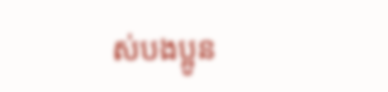ស់បងប្អូន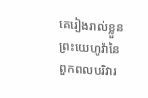គេរៀងរាល់ខ្លួន ព្រះយេហូវ៉ានៃពួកពលបរិវារ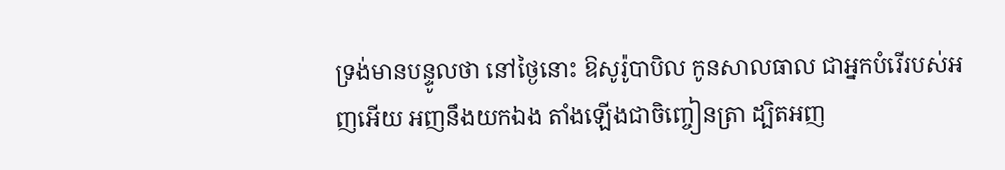ទ្រង់មានបន្ទូលថា នៅថ្ងៃនោះ ឱសូរ៉ូបាបិល កូនសាលធាល ជាអ្នកបំរើរបស់អញអើយ អញនឹងយកឯង តាំងឡើងជាចិញ្ចៀនត្រា ដ្បិតអញ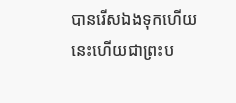បានរើសឯងទុកហើយ នេះហើយជាព្រះប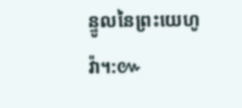ន្ទូលនៃព្រះយេហូវ៉ា។:៚